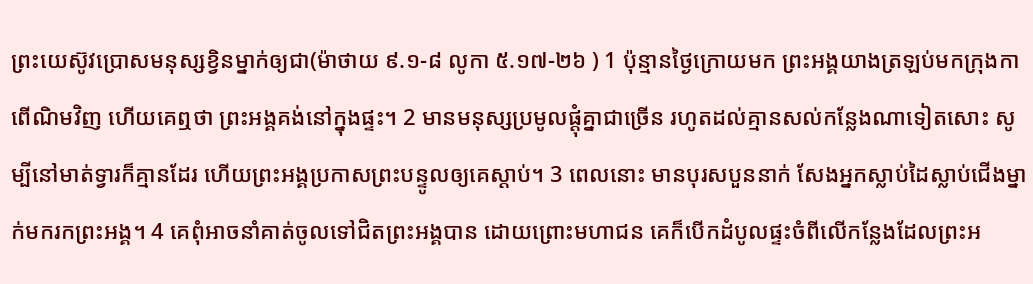ព្រះយេស៊ូវប្រោសមនុស្សខ្វិនម្នាក់ឲ្យជា(ម៉ាថាយ ៩.១-៨ លូកា ៥.១៧-២៦ ) 1 ប៉ុន្មានថ្ងៃក្រោយមក ព្រះអង្គយាងត្រឡប់មកក្រុងកាពើណិមវិញ ហើយគេឮថា ព្រះអង្គគង់នៅក្នុងផ្ទះ។ 2 មានមនុស្សប្រមូលផ្ដុំគ្នាជាច្រើន រហូតដល់គ្មានសល់កន្លែងណាទៀតសោះ សូម្បីនៅមាត់ទ្វារក៏គ្មានដែរ ហើយព្រះអង្គប្រកាសព្រះបន្ទូលឲ្យគេស្ដាប់។ 3 ពេលនោះ មានបុរសបួននាក់ សែងអ្នកស្លាប់ដៃស្លាប់ជើងម្នាក់មករកព្រះអង្គ។ 4 គេពុំអាចនាំគាត់ចូលទៅជិតព្រះអង្គបាន ដោយព្រោះមហាជន គេក៏បើកដំបូលផ្ទះចំពីលើកន្លែងដែលព្រះអ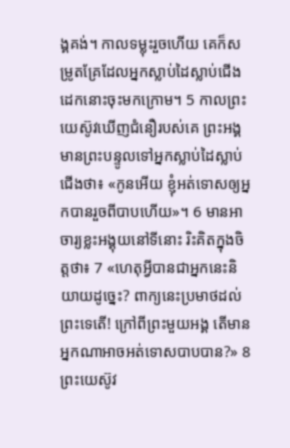ង្គគង់។ កាលទម្លុះរួចហើយ គេក៏សម្រូតគ្រែដែលអ្នកស្លាប់ដៃស្លាប់ជើងដេកនោះចុះមកក្រោម។ 5 កាលព្រះយេស៊ូវឃើញជំនឿរបស់គេ ព្រះអង្គមានព្រះបន្ទូលទៅអ្នកស្លាប់ដៃស្លាប់ជើងថា៖ «កូនអើយ ខ្ញុំអត់ទោសឲ្យអ្នកបានរួចពីបាបហើយ»។ 6 មានអាចារ្យខ្លះអង្គុយនៅទីនោះ រិះគិតក្នុងចិត្តថា៖ 7 «ហេតុអ្វីបានជាអ្នកនេះនិយាយដូច្នេះ? ពាក្យនេះប្រមាថដល់ព្រះទេតើ! ក្រៅពីព្រះមួយអង្គ តើមានអ្នកណាអាចអត់ទោសបាបបាន?» 8 ព្រះយេស៊ូវ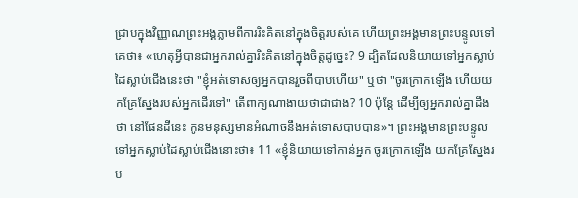ជ្រាបក្នុងវិញ្ញាណព្រះអង្គភ្លាមពីការរិះគិតនៅក្នុងចិត្តរបស់គេ ហើយព្រះអង្គមានព្រះបន្ទូលទៅគេថា៖ «ហេតុអ្វីបានជាអ្នករាល់គ្នារិះគិតនៅក្នុងចិត្តដូច្នេះ? 9 ដ្បិតដែលនិយាយទៅអ្នកស្លាប់ដៃស្លាប់ជើងនេះថា "ខ្ញុំអត់ទោសឲ្យអ្នកបានរួចពីបាបហើយ" ឬថា "ចូរក្រោកឡើង ហើយយកគ្រែស្នែងរបស់អ្នកដើរទៅ" តើពាក្យណាងាយថាជាជាង? 10 ប៉ុន្តែ ដើម្បីឲ្យអ្នករាល់គ្នាដឹងថា នៅផែនដីនេះ កូនមនុស្សមានអំណាចនឹងអត់ទោសបាបបាន»។ ព្រះអង្គមានព្រះបន្ទូលទៅអ្នកស្លាប់ដៃស្លាប់ជើងនោះថា៖ 11 «ខ្ញុំនិយាយទៅកាន់អ្នក ចូរក្រោកឡើង យកគ្រែស្នែងរប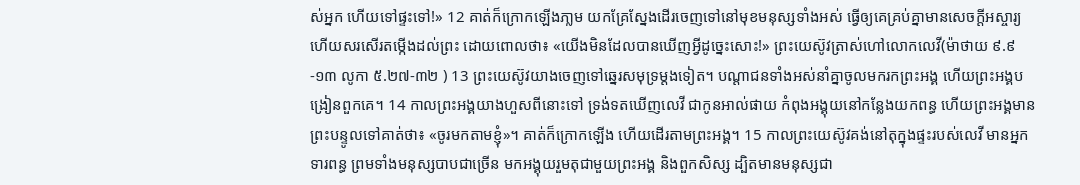ស់អ្នក ហើយទៅផ្ទះទៅ!» 12 គាត់ក៏ក្រោកឡើងភា្លម យកគ្រែស្នែងដើរចេញទៅនៅមុខមនុស្សទាំងអស់ ធ្វើឲ្យគេគ្រប់គ្នាមានសេចក្តីអស្ចារ្យ ហើយសរសើរតម្កើងដល់ព្រះ ដោយពោលថា៖ «យើងមិនដែលបានឃើញអ្វីដូច្នេះសោះ!» ព្រះយេស៊ូវត្រាស់ហៅលោកលេវី(ម៉ាថាយ ៩.៩-១៣ លូកា ៥.២៧-៣២ ) 13 ព្រះយេស៊ូវយាងចេញទៅឆ្នេរសមុទ្រម្តងទៀត។ បណ្ដាជនទាំងអស់នាំគ្នាចូលមករកព្រះអង្គ ហើយព្រះអង្គបង្រៀនពួកគេ។ 14 កាលព្រះអង្គយាងហួសពីនោះទៅ ទ្រង់ទតឃើញលេវី ជាកូនអាល់ផាយ កំពុងអង្គុយនៅកន្លែងយកពន្ធ ហើយព្រះអង្គមានព្រះបន្ទូលទៅគាត់ថា៖ «ចូរមកតាមខ្ញុំ»។ គាត់ក៏ក្រោកឡើង ហើយដើរតាមព្រះអង្គ។ 15 កាលព្រះយេស៊ូវគង់នៅតុក្នុងផ្ទះរបស់លេវី មានអ្នកទារពន្ធ ព្រមទាំងមនុស្សបាបជាច្រើន មកអង្គុយរួមតុជាមួយព្រះអង្គ និងពួកសិស្ស ដ្បិតមានមនុស្សជា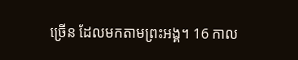ច្រើន ដែលមកតាមព្រះអង្គ។ 16 កាល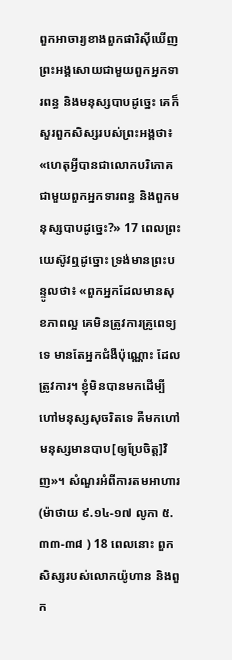ពួកអាចារ្យខាងពួកផារិស៊ីឃើញព្រះអង្គសោយជាមួយពួកអ្នកទារពន្ធ និងមនុស្សបាបដូច្នេះ គេក៏សួរពួកសិស្សរបស់ព្រះអង្គថា៖ «ហេតុអ្វីបានជាលោកបរិភោគជាមួយពួកអ្នកទារពន្ធ និងពួកមនុស្សបាបដូច្នេះ?» 17 ពេលព្រះយេស៊ូវឮដូច្នោះ ទ្រង់មានព្រះបន្ទូលថា៖ «ពួកអ្នកដែលមានសុខភាពល្អ គេមិនត្រូវការគ្រូពេទ្យទេ មានតែអ្នកជំងឺប៉ុណ្ណោះ ដែលត្រូវការ។ ខ្ញុំមិនបានមកដើម្បីហៅមនុស្សសុចរិតទេ គឺមកហៅមនុស្សមានបាប[ឲ្យប្រែចិត្ត]វិញ»។ សំណួរអំពីការតមអាហារ(ម៉ាថាយ ៩.១៤-១៧ លូកា ៥.៣៣-៣៨ ) 18 ពេលនោះ ពួកសិស្សរបស់លោកយ៉ូហាន និងពួក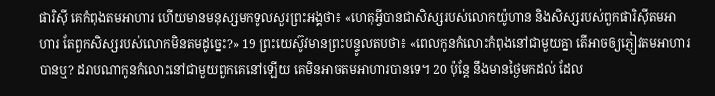ផារិស៊ី គេកំពុងតមអាហារ ហើយមានមនុស្សមកទូលសួរព្រះអង្គថា៖ «ហេតុអ្វីបានជាសិស្សរបស់លោកយ៉ូហាន និងសិស្សរបស់ពួកផារិស៊ីតមអាហារ តែពួកសិស្សរបស់លោកមិនតមដូច្នេះ?» 19 ព្រះយេស៊ូវមានព្រះបន្ទូលតបថា៖ «ពេលកូនកំលោះកំពុងនៅជាមួយគ្នា តើអាចឲ្យភ្ញៀវតមអាហារបានឬ? ដរាបណាកូនកំលោះនៅជាមួយពួកគេនៅឡើយ គេមិនអាចតមអាហារបានទេ។ 20 ប៉ុន្តែ នឹងមានថ្ងៃមកដល់ ដែល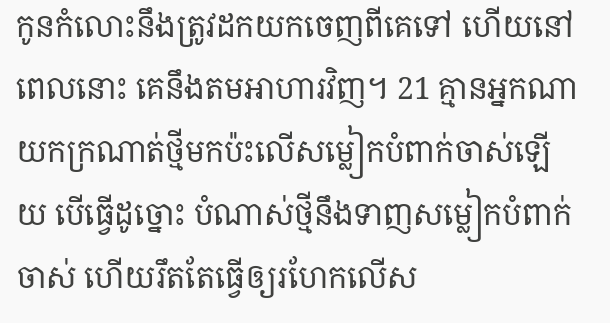កូនកំលោះនឹងត្រូវដកយកចេញពីគេទៅ ហើយនៅពេលនោះ គេនឹងតមអាហារវិញ។ 21 គ្មានអ្នកណាយកក្រណាត់ថ្មីមកប៉ះលើសម្លៀកបំពាក់ចាស់ឡើយ បើធ្វើដូច្នោះ បំណាស់ថ្មីនឹងទាញសម្លៀកបំពាក់ចាស់ ហើយរឹតតែធ្វើឲ្យរហែកលើស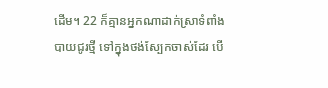ដើម។ 22 ក៏គ្មានអ្នកណាដាក់ស្រាទំពាំងបាយជូរថ្មី ទៅក្នុងថង់ស្បែកចាស់ដែរ បើ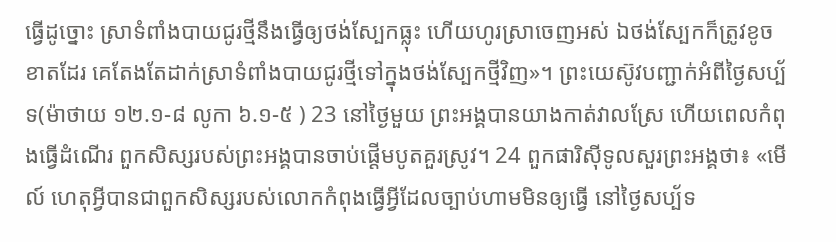ធ្វើដូច្នោះ ស្រាទំពាំងបាយជូរថ្មីនឹងធ្វើឲ្យថង់ស្បែកធ្លុះ ហើយហូរស្រាចេញអស់ ឯថង់ស្បែកក៏ត្រូវខូចខាតដែរ គេតែងតែដាក់ស្រាទំពាំងបាយជូរថ្មីទៅក្នុងថង់ស្បែកថ្មីវិញ»។ ព្រះយេស៊ូវបញ្ជាក់អំពីថ្ងៃសប្ប័ទ(ម៉ាថាយ ១២.១-៨ លូកា ៦.១-៥ ) 23 នៅថ្ងៃមួយ ព្រះអង្គបានយាងកាត់វាលស្រែ ហើយពេលកំពុងធ្វើដំណើរ ពួកសិស្សរបស់ព្រះអង្គបានចាប់ផ្ដើមបូតគួរស្រូវ។ 24 ពួកផារិស៊ីទូលសួរព្រះអង្គថា៖ «មើល៍ ហេតុអ្វីបានជាពួកសិស្សរបស់លោកកំពុងធ្វើអ្វីដែលច្បាប់ហាមមិនឲ្យធ្វើ នៅថ្ងៃសប្ប័ទ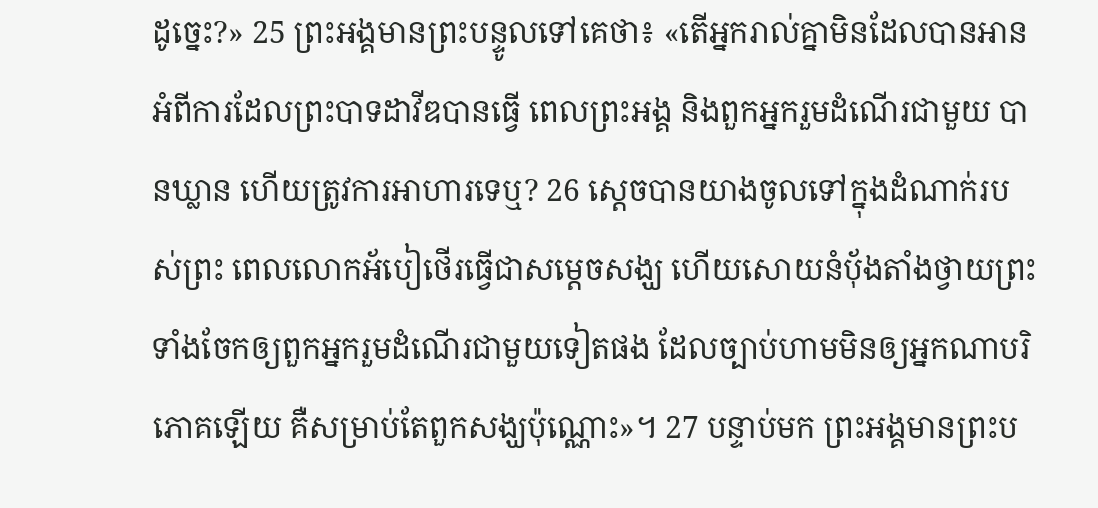ដូច្នេះ?» 25 ព្រះអង្គមានព្រះបន្ទូលទៅគេថា៖ «តើអ្នករាល់គ្នាមិនដែលបានអានអំពីការដែលព្រះបាទដាវីឌបានធ្វើ ពេលព្រះអង្គ និងពួកអ្នករួមដំណើរជាមួយ បានឃ្លាន ហើយត្រូវការអាហារទេឬ? 26 ស្តេចបានយាងចូលទៅក្នុងដំណាក់របស់ព្រះ ពេលលោកអ័បៀថើរធ្វើជាសម្ដេចសង្ឃ ហើយសោយនំបុ័ងតាំងថ្វាយព្រះ ទាំងចែកឲ្យពួកអ្នករួមដំណើរជាមួយទៀតផង ដែលច្បាប់ហាមមិនឲ្យអ្នកណាបរិភោគឡើយ គឺសម្រាប់តែពួកសង្ឃប៉ុណ្ណោះ»។ 27 បន្ទាប់មក ព្រះអង្គមានព្រះប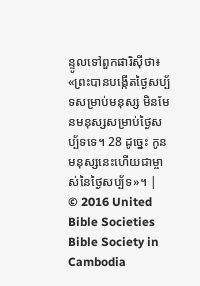ន្ទូលទៅពួកផារិស៊ីថា៖ «ព្រះបានបង្កើតថ្ងៃសប្ប័ទសម្រាប់មនុស្ស មិនមែនមនុស្សសម្រាប់ថ្ងៃសប្ប័ទទេ។ 28 ដូច្នេះ កូនមនុស្សនេះហើយជាម្ចាស់នៃថ្ងៃសប្ប័ទ»។ |
© 2016 United Bible Societies
Bible Society in Cambodia